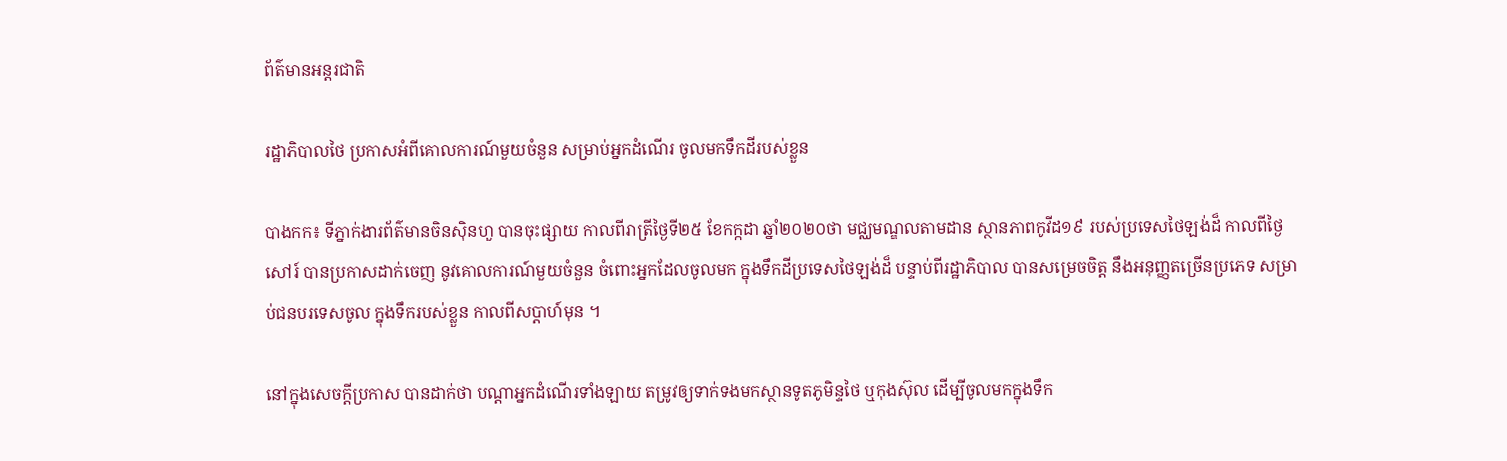ព័ត៌មានអន្តរជាតិ

រដ្ឋាភិបាលថៃ ប្រកាសអំពីគោលការណ៍មួយចំនួន សម្រាប់អ្នកដំណើរ ចូលមកទឹកដីរបស់ខ្លួន

បាងកក៖ ទីភ្នាក់ងារព័ត៌មានចិនស៊ិនហួ បានចុះផ្សាយ កាលពីរាត្រីថ្ងៃទី២៥ ខែកក្កដា ឆ្នាំ២០២០ថា មជ្ឈមណ្ឌលតាមដាន ស្ថានភាពកូវីដ១៩ របស់ប្រទេសថៃឡង់ដ៏ កាលពីថ្ងៃសៅរ៍ បានប្រកាសដាក់ចេញ នូវគោលការណ៍មួយចំនួន ចំពោះអ្នកដែលចូលមក ក្នុងទឹកដីប្រទេសថៃឡង់ដ៏ បន្ទាប់ពីរដ្ឋាភិបាល បានសម្រេចចិត្ត នឹងអនុញ្ញតច្រើនប្រភេទ សម្រាប់ជនបរទេសចូល ក្នុងទឹករបស់ខ្លួន កាលពីសប្តាហ៍មុន ។

នៅក្នុងសេចក្តីប្រកាស បានដាក់ថា បណ្តាអ្នកដំណើរទាំងឡាយ តម្រូវឲ្យទាក់ទងមកស្ថានទូតភូមិន្ទថៃ ឬកុងស៊ុល ដើម្បីចូលមកក្នុងទឹក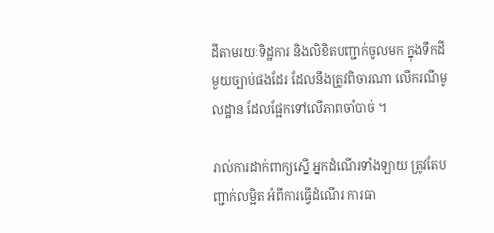ដីតាមរយៈទិដ្ឋការ និងលិខិតបញ្ជាក់ចូលមក ក្នុងទឹកដីមួយច្បាប់ផងដែរ ដែលនឹងត្រូវពិចារណា លើករណីមូលដ្ឋាន ដែលផ្អែកទៅលើភាពចាំបាច់ ។

រាល់ការដាក់ពាក្យស្នើ អ្នកដំណើរទាំងឡាយ ត្រូវតែបញ្ជាក់លម្អិត អំពីការធ្វើដំណើរ ការធា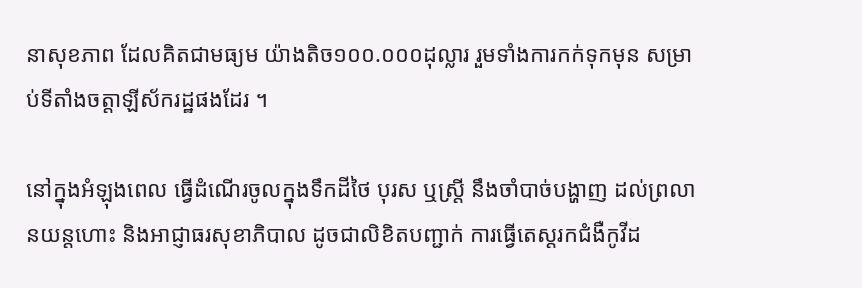នាសុខភាព ដែលគិតជាមធ្យម យ៉ាងតិច១០០.០០០ដុល្លារ រួមទាំងការកក់ទុកមុន សម្រាប់ទីតាំងចត្តាឡីស័ករដ្ឋផងដែរ ។

នៅក្នុងអំឡុងពេល ធ្វើដំណើរចូលក្នុងទឹកដីថៃ បុរស ឬស្ត្រី នឹងចាំបាច់បង្ហាញ ដល់ព្រលានយន្តហោះ និងអាជ្ញាធរសុខាភិបាល ដូចជាលិខិតបញ្ជាក់ ការធ្វើតេស្តរកជំងឺកូវីដ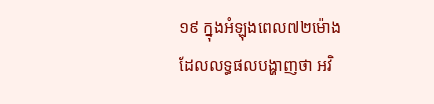១៩ ក្នុងអំឡុងពេល៧២ម៉ោង ដែលលទ្ធផលបង្ហាញថា អវិ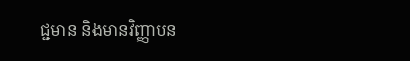ជ្ជមាន និងមានវិញ្ញាបន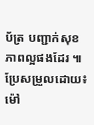ប័ត្រ បញ្ជាក់សុខភាពល្អផងដែរ ៕ ប្រែសម្រួលដោយ៖ ម៉ៅ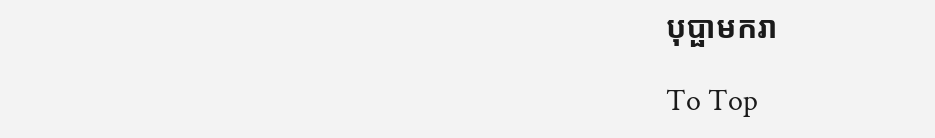បុប្ផាមករា

To Top